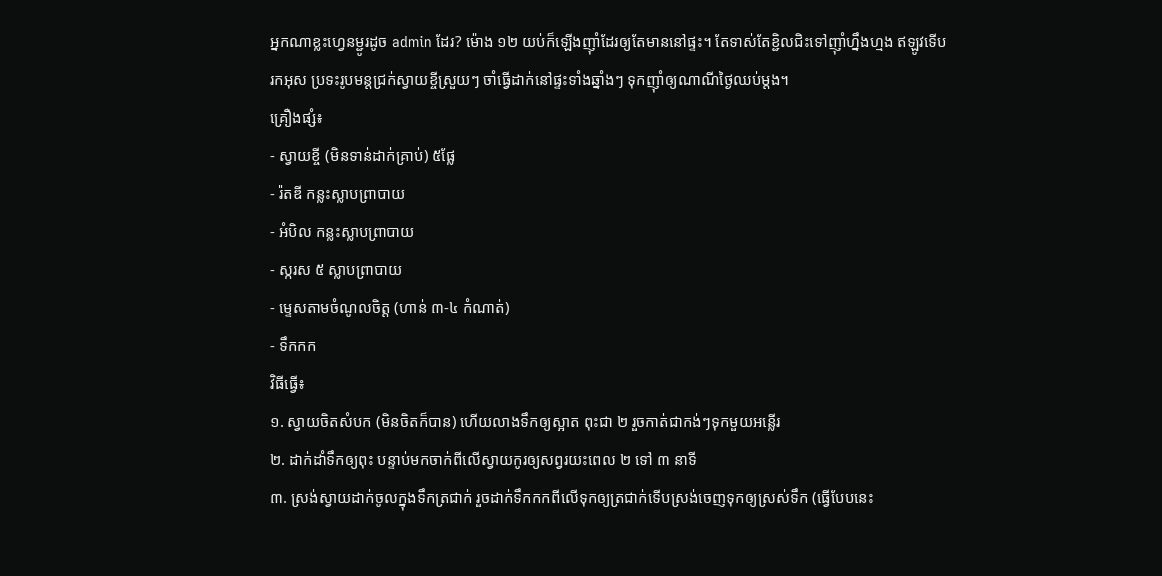អ្នកណាខ្លះហ្វេនម្ជូរដូច admin ដែរ? ម៉ោង ១២ យប់ក៏ឡើងញ៉ាំដែរឲ្យតែមាននៅផ្ទះ។ តែទាស់តែខ្ជិលជិះទៅញ៉ាំហ្នឹងហ្មង ឥឡូវទើបរកអុស ប្រទះរូបមន្តជ្រក់ស្វាយខ្ចីស្រួយៗ ចាំធ្វើដាក់នៅផ្ទះទាំងឆ្នាំងៗ ទុកញ៉ាំឲ្យណាណីថ្ងៃឈប់ម្តង។
គ្រឿងផ្សំ៖
- ស្វាយខ្ចី (មិនទាន់ដាក់គ្រាប់) ៥ផ្លែ
- រ៉តឌី កន្លះស្លាបព្រាបាយ
- អំបិល កន្លះស្លាបព្រាបាយ
- ស្ករស ៥ ស្លាបព្រាបាយ
- ម្ទេសតាមចំណូលចិត្ត (ហាន់ ៣-៤ កំណាត់)
- ទឹកកក
វិធីធ្វើ៖
១. ស្វាយចិតសំបក (មិនចិតក៏បាន) ហើយលាងទឹកឲ្យស្អាត ពុះជា ២ រួចកាត់ជាកង់ៗទុកមួយអន្លើរ
២. ដាក់ដាំទឹកឲ្យពុះ បន្ទាប់មកចាក់ពីលើស្វាយកូរឲ្យសព្វរយះពេល ២ ទៅ ៣ នាទី
៣. ស្រង់ស្វាយដាក់ចូលក្នុងទឹកត្រជាក់ រួចដាក់ទឹកកកពីលើទុកឲ្យត្រជាក់ទើបស្រង់ចេញទុកឲ្យស្រស់ទឹក (ធ្វើបែបនេះ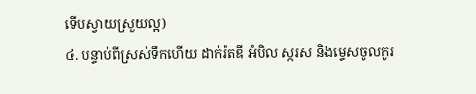ទើបស្វាយស្រួយល្អ)
៤. បន្ទាប់ពីស្រស់ទឹកហើយ ដាក់រ៉តឌី អំបិល ស្ករស និងម្ទេសចូលកូរ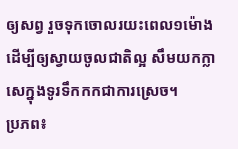ឲ្យសព្វ រួចទុកចោលរយះពេល១ម៉ោងដើម្បីឲ្យស្វាយចូលជាតិល្អ សឹមយកក្លាសេក្នុងទូរទឹកកកជាការស្រេច។
ប្រភព៖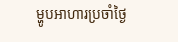ម្ហូបអាហារប្រចាំថ្ងៃ